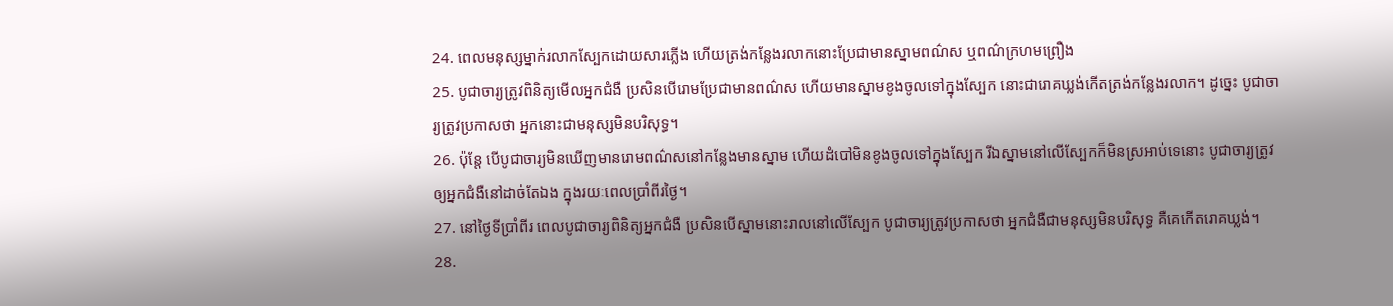24. ពេលមនុស្សម្នាក់រលាកស្បែកដោយសារភ្លើង ហើយត្រង់កន្លែងរលាកនោះប្រែជាមានស្នាមពណ៌ស ឬពណ៌ក្រហមព្រឿង
25. បូជាចារ្យត្រូវពិនិត្យមើលអ្នកជំងឺ ប្រសិនបើរោមប្រែជាមានពណ៌ស ហើយមានស្នាមខូងចូលទៅក្នុងស្បែក នោះជារោគឃ្លង់កើតត្រង់កន្លែងរលាក។ ដូច្នេះ បូជាចារ្យត្រូវប្រកាសថា អ្នកនោះជាមនុស្សមិនបរិសុទ្ធ។
26. ប៉ុន្តែ បើបូជាចារ្យមិនឃើញមានរោមពណ៌សនៅកន្លែងមានស្នាម ហើយដំបៅមិនខូងចូលទៅក្នុងស្បែក រីឯស្នាមនៅលើស្បែកក៏មិនស្រអាប់ទេនោះ បូជាចារ្យត្រូវឲ្យអ្នកជំងឺនៅដាច់តែឯង ក្នុងរយៈពេលប្រាំពីរថ្ងៃ។
27. នៅថ្ងៃទីប្រាំពីរ ពេលបូជាចារ្យពិនិត្យអ្នកជំងឺ ប្រសិនបើស្នាមនោះរាលនៅលើស្បែក បូជាចារ្យត្រូវប្រកាសថា អ្នកជំងឺជាមនុស្សមិនបរិសុទ្ធ គឺគេកើតរោគឃ្លង់។
28.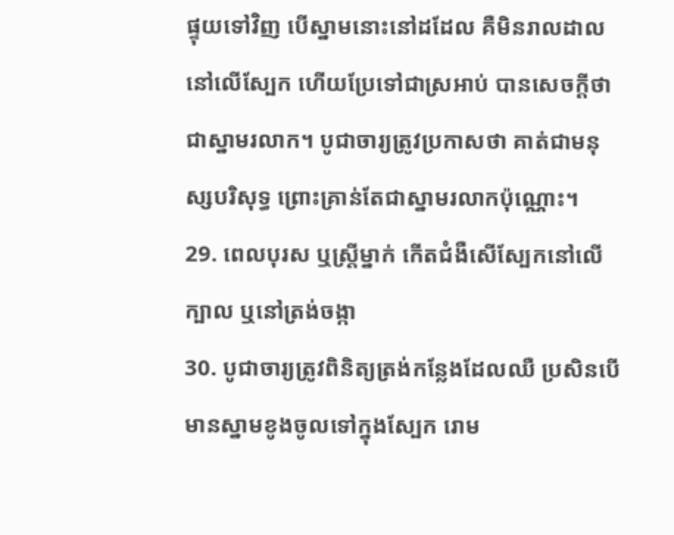ផ្ទុយទៅវិញ បើស្នាមនោះនៅដដែល គឺមិនរាលដាលនៅលើស្បែក ហើយប្រែទៅជាស្រអាប់ បានសេចក្ដីថាជាស្នាមរលាក។ បូជាចារ្យត្រូវប្រកាសថា គាត់ជាមនុស្សបរិសុទ្ធ ព្រោះគ្រាន់តែជាស្នាមរលាកប៉ុណ្ណោះ។
29. ពេលបុរស ឬស្ត្រីម្នាក់ កើតជំងឺសើស្បែកនៅលើក្បាល ឬនៅត្រង់ចង្កា
30. បូជាចារ្យត្រូវពិនិត្យត្រង់កន្លែងដែលឈឺ ប្រសិនបើមានស្នាមខូងចូលទៅក្នុងស្បែក រោម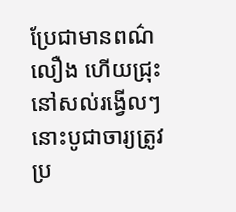ប្រែជាមានពណ៌លឿង ហើយជ្រុះនៅសល់រង្វើលៗ នោះបូជាចារ្យត្រូវប្រ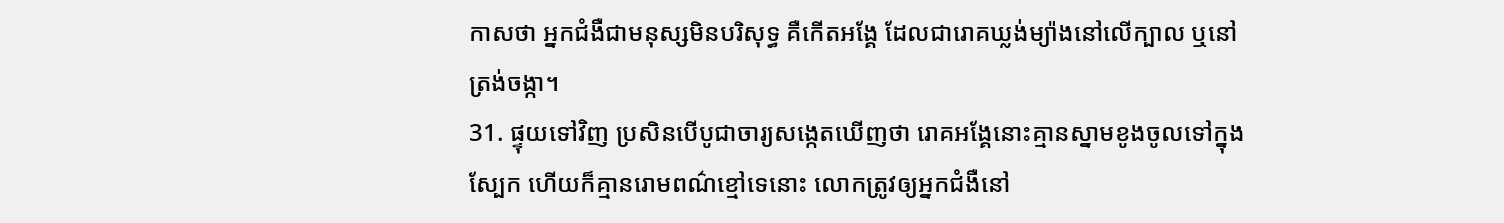កាសថា អ្នកជំងឺជាមនុស្សមិនបរិសុទ្ធ គឺកើតអង្គែ ដែលជារោគឃ្លង់ម្យ៉ាងនៅលើក្បាល ឬនៅត្រង់ចង្កា។
31. ផ្ទុយទៅវិញ ប្រសិនបើបូជាចារ្យសង្កេតឃើញថា រោគអង្គែនោះគ្មានស្នាមខូងចូលទៅក្នុងស្បែក ហើយក៏គ្មានរោមពណ៌ខ្មៅទេនោះ លោកត្រូវឲ្យអ្នកជំងឺនៅ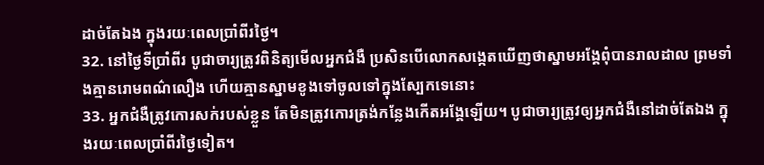ដាច់តែឯង ក្នុងរយៈពេលប្រាំពីរថ្ងៃ។
32. នៅថ្ងៃទីប្រាំពីរ បូជាចារ្យត្រូវពិនិត្យមើលអ្នកជំងឺ ប្រសិនបើលោកសង្កេតឃើញថាស្នាមអង្គែពុំបានរាលដាល ព្រមទាំងគ្មានរោមពណ៌លឿង ហើយគ្មានស្នាមខូងទៅចូលទៅក្នុងស្បែកទេនោះ
33. អ្នកជំងឺត្រូវកោរសក់របស់ខ្លួន តែមិនត្រូវកោរត្រង់កន្លែងកើតអង្គែឡើយ។ បូជាចារ្យត្រូវឲ្យអ្នកជំងឺនៅដាច់តែឯង ក្នុងរយៈពេលប្រាំពីរថ្ងៃទៀត។